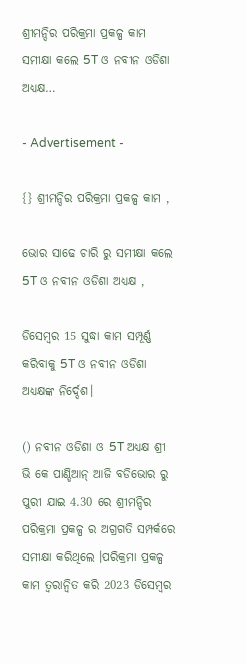ଶ୍ରୀମନ୍ଦିର ପରିକ୍ରମା ପ୍ରକଳ୍ପ କାମ ସମୀକ୍ଷା କଲେ 5T ଓ ନବୀନ ଓଡିଶା ଅଧ୍ୟକ୍ଷ…

- Advertisement -

{} ଶ୍ରୀମନ୍ଦିର ପରିକ୍ରମା ପ୍ରକଳ୍ପ କାମ ,

ଭୋର ସାଢେ ଚାରି ରୁ ସମୀକ୍ଷା କଲେ 5T ଓ ନବୀନ ଓଡିଶା ଅଧ୍ୟକ୍ଷ ,

ଡିସେମ୍ବର 15 ସୁଦ୍ଧା କାମ ସମ୍ପୂର୍ଣ୍ଣ କରିବାକୁ 5T ଓ ନବୀନ ଓଡିଶା ଅଧ୍ୟକ୍ଷଙ୍କ ନିର୍ଦ୍ଦେଶ।

() ନବୀନ ଓଡିଶା ଓ 5T ଅଧ୍ୟକ୍ଷ ଶ୍ରୀ ଭି କେ ପାଣ୍ଡିଆନ୍ ଆଜି ବଡିଭୋର ରୁ ପୁରୀ ଯାଇ 4.30 ରେ ଶ୍ରୀମନ୍ଦିର ପରିକ୍ରମା ପ୍ରକଳ୍ପ ର ଅଗ୍ରଗତି ସମ୍ପର୍କରେ ସମୀକ୍ଷା କରିଥିଲେ ।ପରିକ୍ରମା ପ୍ରକଳ୍ପ କାମ ତ୍ଵରାନ୍ଵିତ କରି 2023 ଡିସେମ୍ବର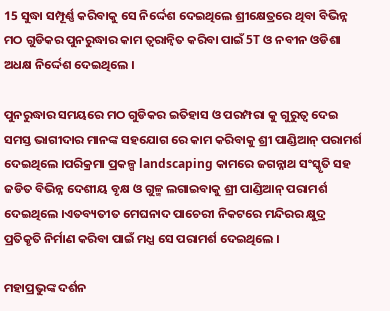15 ସୁଦ୍ଧା ସମ୍ପୂର୍ଣ୍ଣ କରିବାକୁ ସେ ନିର୍ଦ୍ଦେଶ ଦେଇଥିଲେ ଶ୍ରୀକ୍ଷେତ୍ରରେ ଥିବା ବିଭିନ୍ନ ମଠ ଗୁଡିକର ପୁନରୁଦ୍ଧାର କାମ ତ୍ୱରାନ୍ୱିତ କରିବା ପାଇଁ 5T ଓ ନବୀନ ଓଡିଶା ଅଧକ୍ଷ ନିର୍ଦ୍ଦେଶ ଦେଇଥିଲେ ।

ପୁନରୁଦ୍ଧାର ସମୟରେ ମଠ ଗୁଡିକର ଇତିହାସ ଓ ପରମ୍ପରା କୁ ଗୁରୁତ୍ଵ ଦେଇ ସମସ୍ତ ଭାଗୀଦାର ମାନଙ୍କ ସହଯୋଗ ରେ କାମ କରିବାକୁ ଶ୍ରୀ ପାଣ୍ଡିଆନ୍ ପରାମର୍ଶ ଦେଇଥିଲେ ।ପରିକ୍ରମା ପ୍ରକଳ୍ପ landscaping କାମରେ ଜଗନ୍ନାଥ ସଂସ୍କୃତି ସହ ଜଡିତ ବିଭିନ୍ନ ଦେଶୀୟ ବୃକ୍ଷ ଓ ଗୁଳ୍ମ ଲଗାଇବାକୁ ଶ୍ରୀ ପାଣ୍ଡିଆନ୍ ପରାମର୍ଶ ଦେଇଥିଲେ ।ଏତବ୍ୟତୀତ ମେଘନାଦ ପାଚେରୀ ନିକଟରେ ମନ୍ଦିରର କ୍ଷୁଦ୍ର ପ୍ରତିକୃତି ନିର୍ମାଣ କରିବା ପାଇଁ ମଧ୍ଯ ସେ ପରାମର୍ଶ ଦେଇଥିଲେ ।

ମହାପ୍ରଭୁଙ୍କ ଦର୍ଶନ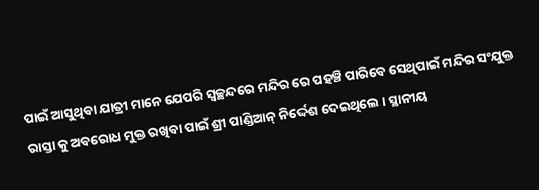ପାଇଁ ଆସୁଥିବା ଯାତ୍ରୀ ମାନେ ଯେପରି ସ୍ବଚ୍ଛନ୍ଦରେ ମନ୍ଦିର ରେ ପହଞ୍ଚି ପାରିବେ ସେଥିପାଇଁ ମନ୍ଦିର ସଂଯୁକ୍ତ ରାସ୍ତା କୁ ଅବରୋଧ ମୁକ୍ତ ରଖିବା ପାଇଁ ଶ୍ରୀ ପାଣ୍ଡିଆନ୍ ନିର୍ଦ୍ଦେଶ ଦେଇଥିଲେ । ସ୍ଥାନୀୟ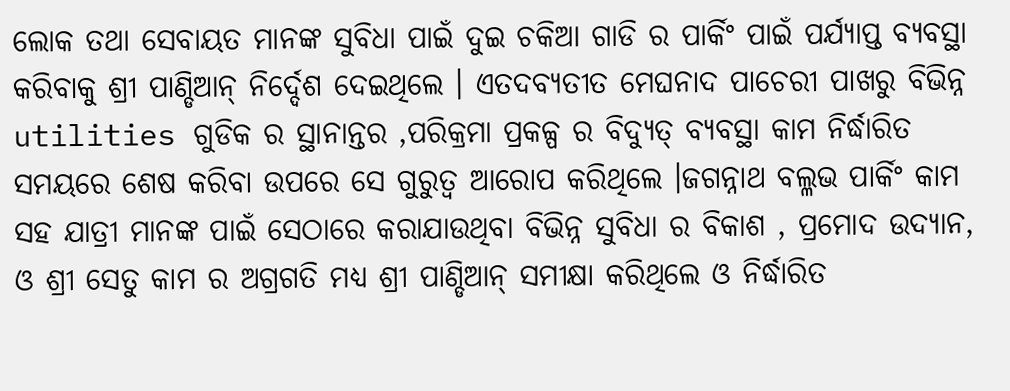ଲୋକ ତଥା ସେବାୟତ ମାନଙ୍କ ସୁବିଧା ପାଇଁ ଦୁଇ ଚକିଆ ଗାଡି ର ପାର୍କିଂ ପାଇଁ ପର୍ଯ୍ୟାପ୍ତ ବ୍ୟବସ୍ଥା କରିବାକୁ ଶ୍ରୀ ପାଣ୍ଡିଆନ୍ ନିର୍ଦ୍ଦେଶ ଦେଇଥିଲେ । ଏତଦବ୍ୟତୀତ ମେଘନାଦ ପାଚେରୀ ପାଖରୁ ବିଭିନ୍ନ utilities ଗୁଡିକ ର ସ୍ଥାନାନ୍ତର ,ପରିକ୍ରମା ପ୍ରକଳ୍ପ ର ବିଦ୍ୟୁତ୍ ବ୍ୟବସ୍ଥା କାମ ନିର୍ଦ୍ଧାରିତ ସମୟରେ ଶେଷ କରିବା ଉପରେ ସେ ଗୁରୁତ୍ଵ ଆରୋପ କରିଥିଲେ ।ଜଗନ୍ନାଥ ବଲ୍ଳଭ ପାର୍କିଂ କାମ ସହ ଯାତ୍ରୀ ମାନଙ୍କ ପାଇଁ ସେଠାରେ କରାଯାଉଥିବା ବିଭିନ୍ନ ସୁବିଧା ର ବିକାଶ , ପ୍ରମୋଦ ଉଦ୍ୟାନ, ଓ ଶ୍ରୀ ସେତୁ କାମ ର ଅଗ୍ରଗତି ମଧ୍ଯ ଶ୍ରୀ ପାଣ୍ଡିଆନ୍ ସମୀକ୍ଷା କରିଥିଲେ ଓ ନିର୍ଦ୍ଧାରିତ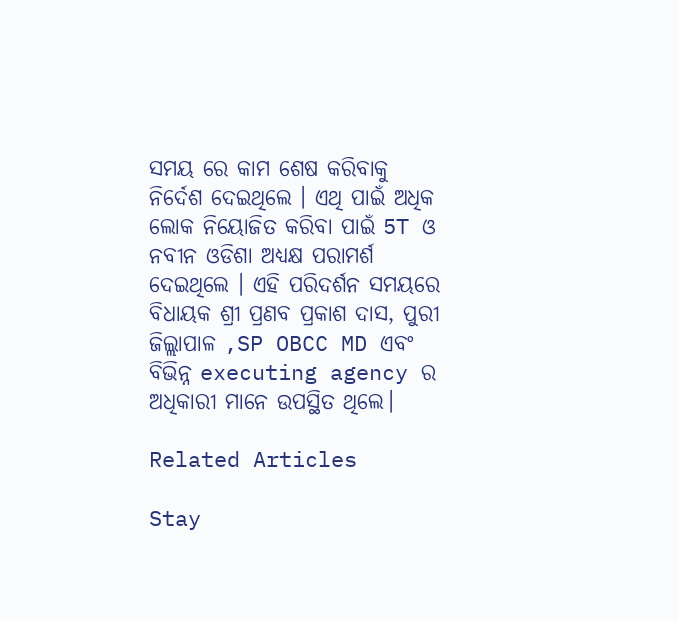ସମୟ ରେ କାମ ଶେଷ କରିବାକୁ ନିର୍ଦେଶ ଦେଇଥିଲେ । ଏଥି ପାଇଁ ଅଧିକ ଲୋକ ନିୟୋଜିତ କରିବା ପାଇଁ 5T ଓ ନବୀନ ଓଡିଶା ଅଧ୍ୟକ୍ଷ ପରାମର୍ଶ ଦେଇଥିଲେ । ଏହି ପରିଦର୍ଶନ ସମୟରେ ବିଧାୟକ ଶ୍ରୀ ପ୍ରଣବ ପ୍ରକାଶ ଦାସ, ପୁରୀ ଜିଲ୍ଲାପାଳ ,SP OBCC MD ଏବଂ ବିଭିନ୍ନ executing agency ର ଅଧିକାରୀ ମାନେ ଉପସ୍ଥିତ ଥିଲେ।

Related Articles

Stay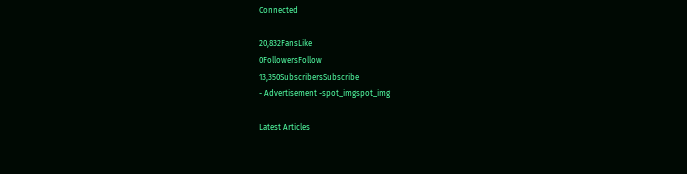Connected

20,832FansLike
0FollowersFollow
13,350SubscribersSubscribe
- Advertisement -spot_imgspot_img

Latest Articles